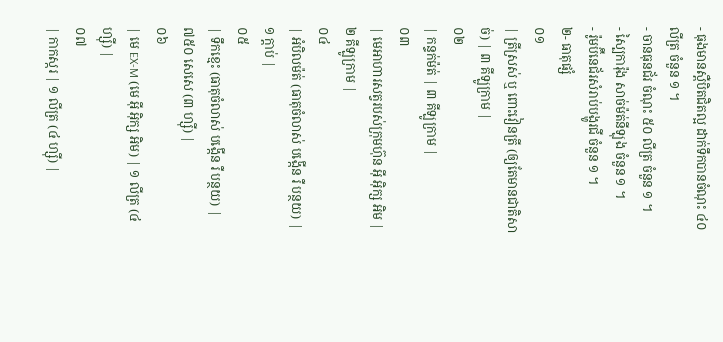- ធុងមានស្ពឺបិតជិតល្អ ដាក់ទឹកបានចំណុះ ៤០ លីត្រ ចំនួន ១ ។
- ចានធុនជ័រ ចំណុះ ៥០ លីត្រ ចំនួន ១ ។
- ស្បៃការ៉ុង សាច់ម៉ត់នីឡុង ចំនួន ១ ។
- រ៉ូមប៊ីនេជ័រសំរាប់បង្ហូរជី ចំនួន ១ ។
២- ធាតុផ្សំ
០១
| ត្រីស្រស់ ឬ ពោះវៀនត្រី (ឲ្យតែមានជាតិសាច់) | ៣ គីឡូក្រាម |
០២
| កន្ទក់ម៉ត់ | ៣ គីឡូក្រាម |
០៣
| មេអាហារសត្វរបស់ក្រុមហ៊ុន អ៊ី អ៊ិក្ស អិម | ២ គីឡូក្រាម |
០៤
| អំបិលម៉ត់ (ធាតុចំលាស់ បង្កើន រឺ បន្ថយ) | ១ ក្ដាប់ |
០៥
| ទឹកខ្មេះ (ធាតុចំលាស់ បង្កើន រឺ បន្ថយ) | ៧៥០ សេសេ (៣ ហ្ស៊ី) |
០៦
| មេ EX-M (មេ អ៊ី អ៊ិក្ស អិម) | ១ លីត្រ (៤ ហ្ស៊ី) |
០៧
| កាកស្ករ | ១ លីត្រ (៤ ហ្ស៊ី) |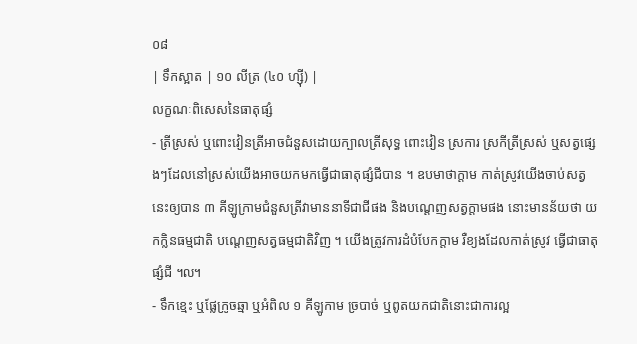០៨
| ទឹកស្អាត | ១០ លីត្រ (៤០ ហ្ស៊ី) |
លក្ខណៈពិសេសនៃធាតុផ្សំ
- ត្រីស្រស់ ឬពោះវៀនត្រីអាចជំនួសដោយក្បាលត្រីសុទ្ធ ពោះវៀន ស្រការ ស្រកីត្រីស្រស់ ឬសត្វផ្សេងៗដែលនៅស្រស់យើងអាចយកមកធ្វើជាធាតុផ្សំជីបាន ។ ឧបមាថាក្ដាម កាត់ស្រូវយើងចាប់សត្វនេះឲ្យបាន ៣ គីឡូក្រាមជំនួសត្រីវាមាននាទីជាជីផង និងបណ្ដេញសត្វក្ដាមផង នោះមានន័យថា យកក្លិនធម្មជាតិ បណ្ដេញសត្វធម្មជាតិវិញ ។ យើងត្រូវការដំបំបែកក្ដាម រឺខ្យងដែលកាត់ស្រូវ ធ្វើជាធាតុផ្សំជី ៘
- ទឹកខ្មេះ ឬផ្លែក្រូចឆ្មា ឬអំពិល ១ គីឡូកាម ច្របាច់ ឬពូតយកជាតិនោះជាការល្អ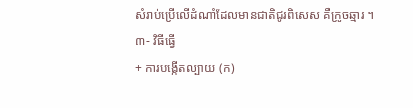សំរាប់ប្រើលើដំណាំដែលមានជាតិជូរពិសេស គឺក្រូចឆ្មារ ។
៣- វិធីធ្វើ
+ ការបង្កើតល្បាយ (ក)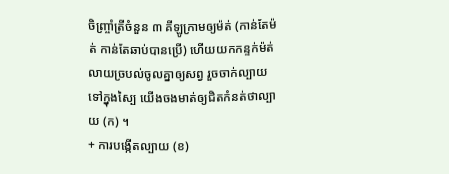ចិញ្ច្រាំត្រីចំនួន ៣ គីឡូក្រាមឲ្យម៉ត់ (កាន់តែម៉ត់ កាន់តែឆាប់បានប្រើ) ហើយយកកន្ទក់ម៉ត់លាយច្របល់ចូលគ្នាឲ្យសព្វ រួចចាក់ល្បាយទៅក្នុងស្បៃ យើងចងមាត់ឲ្យជិតកំនត់ថាល្បាយ (ក) ។
+ ការបង្កើតល្បាយ (ខ)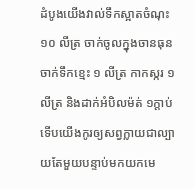ដំបូងយើងវាល់ទឹកស្អាតចំណុះ ១០ លីត្រ ចាក់ចូលក្នុងចានធុន ចាក់ទឹកខ្មេះ ១ លីត្រ កាកស្ករ ១ លីត្រ និងដាក់អំបិលម៉ត់ ១ក្ដាប់ទើបយើងកូរឲ្យសព្វក្លាយជាល្បាយតែមួយបន្ទាប់មកយកមេ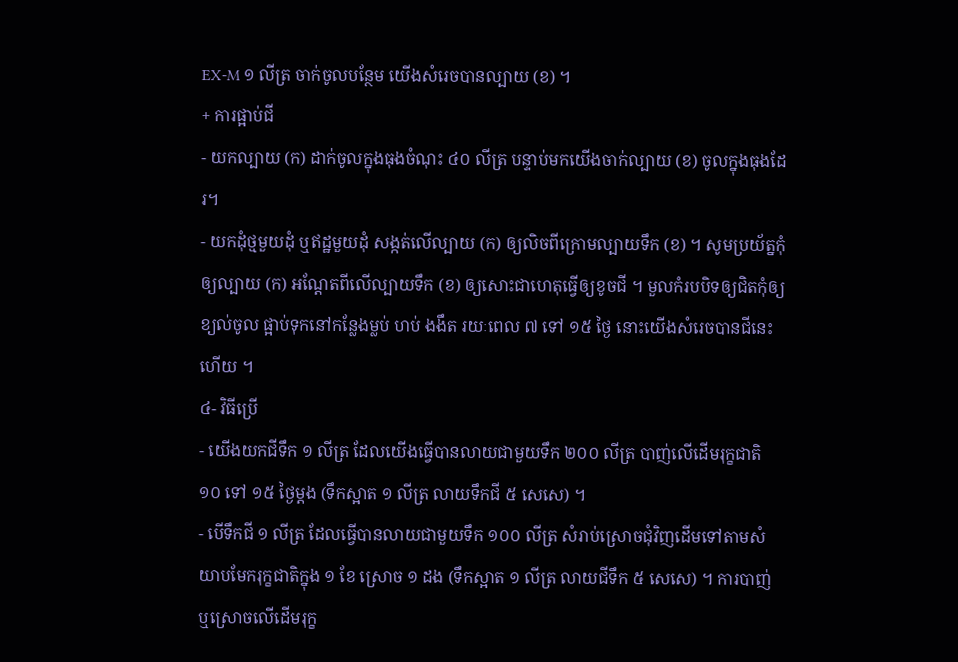EX-M ១ លីត្រ ចាក់ចូលបន្ថែម យើងសំរេចបានល្បាយ (ខ) ។
+ ការផ្អាប់ជី
- យកល្បាយ (ក) ដាក់ចូលក្នុងធុងចំណុះ ៤០ លីត្រ បន្ទាប់មកយើងចាក់ល្បាយ (ខ) ចូលក្នុងធុងដែរ។
- យកដុំថ្មមួយដុំ ឬឥដ្ឋមួយដុំ សង្កត់លើល្បាយ (ក) ឲ្យលិចពីក្រោមល្បាយទឹក (ខ) ។ សូមប្រយ័ត្នកុំឲ្យល្បាយ (ក) អណ្ដែតពីលើល្បាយទឹក (ខ) ឲ្យសោះជាហេតុធ្វើឲ្យខូចជី ។ មួលកំរបបិទឲ្យជិតកុំឲ្យខ្យល់ចូល ផ្អាប់ទុកនៅកន្លែងម្លប់ ហប់ ងងឹត រយៈពេល ៧ ទៅ ១៥ ថ្ងៃ នោះយើងសំរេចបានជីនេះហើយ ។
៤- វិធីប្រើ
- យើងយកជីទឹក ១ លីត្រ ដែលយើងធ្វើបានលាយជាមួយទឹក ២០០ លីត្រ បាញ់លើដើមរុក្ខជាតិ ១០ ទៅ ១៥ ថ្ងៃម្ដង (ទឹកស្អាត ១ លីត្រ លាយទឹកជី ៥ សេសេ) ។
- បើទឹកជី ១ លីត្រ ដែលធ្វើបានលាយជាមួយទឹក ១០០ លីត្រ សំរាប់ស្រោចជុំវិញដើមទៅតាមសំយាបមែករុក្ខជាតិក្នុង ១ ខែ ស្រោច ១ ដង (ទឹកស្អាត ១ លីត្រ លាយជីទឹក ៥ សេសេ) ។ ការបាញ់ ឬស្រោចលើដើមរុក្ខ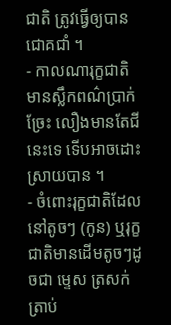ជាតិ ត្រូវធ្វើឲ្យបានជោគជាំ ។
- កាលណារុក្ខជាតិមានស្លឹកពណ៌ប្រាក់ ច្រែះ លឿងមានតែជីនេះទេ ទើបអាចដោះស្រាយបាន ។
- ចំពោះរុក្ខជាតិដែលនៅតូចៗ (កូន) ឬរុក្ខជាតិមានដើមតូចៗដូចជា ម្ទេស ត្រសក់ ត្រាប់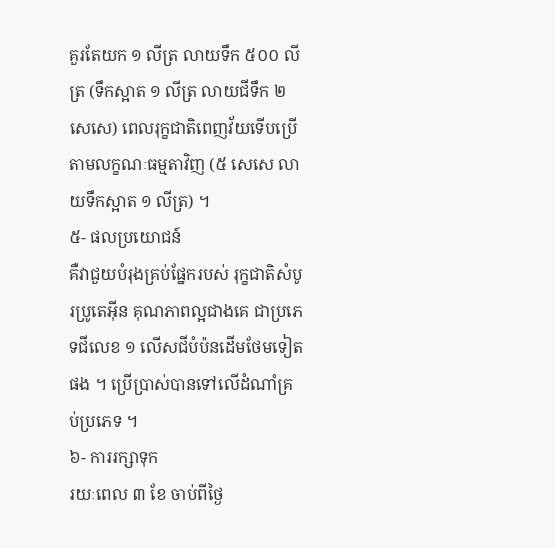គួរតែយក ១ លីត្រ លាយទឹក ៥០០ លីត្រ (ទឹកស្អាត ១ លីត្រ លាយជីទឹក ២ សេសេ) ពេលរុក្ខជាតិពេញវ័យទើបប្រើតាមលក្ខណៈធម្មតាវិញ (៥ សេសេ លាយទឹកស្អាត ១ លីត្រ) ។
៥- ផលប្រយោជន៍
គឺវាជួយបំរុងគ្រប់ផ្នែករបស់ រុក្ខជាតិសំបូរប្រូតេអ៊ីន គុណភាពល្អជាងគេ ជាប្រភេទជីលេខ ១ លើសជីបំប៉នដើមថែមទៀតផង ។ ប្រើប្រាស់បានទៅលើដំណាំគ្រប់ប្រភេទ ។
៦- ការរក្សាទុក
រយៈពេល ៣ ខែ ចាប់ពីថ្ងៃ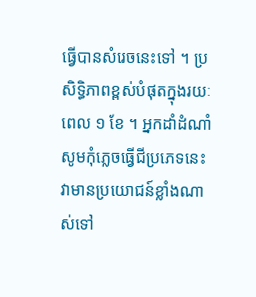ធ្វើបានសំរេចនេះទៅ ។ ប្រសិទ្ធិភាពខ្ពស់បំផុតក្នុងរយៈពេល ១ ខែ ។ អ្នកដាំដំណាំសូមកុំភ្លេចធ្វើជីប្រភេទនេះ វាមានប្រយោជន៍ខ្លាំងណាស់ទៅ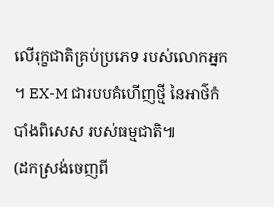លើរុក្ខជាតិគ្រប់ប្រភេទ របស់លោកអ្នក ។ EX-M ជារបបគំហើញថ្មី នៃអាថ៌កំបាំងពិសេស របស់ធម្មជាតិ៕
(ដកស្រង់ចេញពី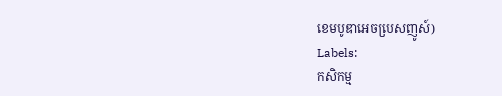ខេមបូឌាអេចបេ្រសញូស៍)
Labels:
កសិកម្ម